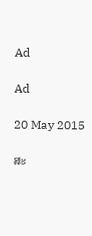Ad

Ad

20 May 2015

ສະ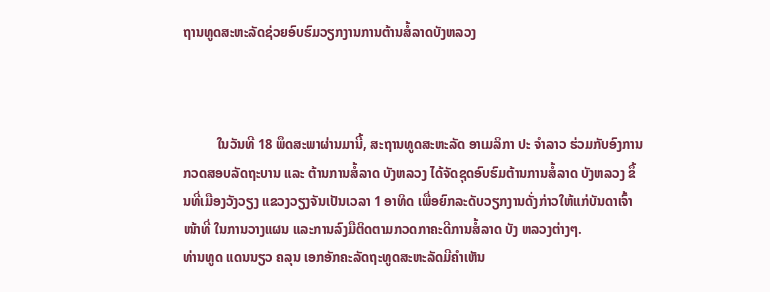ຖານທູດສະຫະລັດຊ່ວຍອົບຮົມວຽກງານການຕ້ານສໍ້ລາດບັງຫລວງ



          ໃນວັນທີ 18 ພຶດສະພາຜ່ານມານີ້, ສະຖານທູດສະຫະລັດ ອາເມລິກາ ປະ ຈຳລາວ ຮ່ວມກັບອົງການກວດສອບລັດຖະບານ ແລະ ຕ້ານການສໍ້ລາດ ບັງຫລວງ ໄດ້ຈັດຊຸດອົບຮົມຕ້ານການສໍ້ລາດ ບັງຫລວງ ຂຶ້ນທີ່ເມືອງວັງວຽງ ແຂວງວຽງຈັນເປັນເວລາ 1 ອາທິດ ເພື່ອຍົກລະດັບວຽກງານດັ່ງກ່າວໃຫ້ແກ່ບັນດາເຈົ້າ ໜ້າທີ່ ໃນການວາງແຜນ ແລະການລົງມືຕິດຕາມກວດກາຄະດີການສໍ້ລາດ ບັງ ຫລວງຕ່າງໆ.
ທ່ານທູດ ແດນນຽວ ຄລຸນ ເອກອັກຄະລັດຖະທູດສະຫະລັດມີຄຳເຫັນ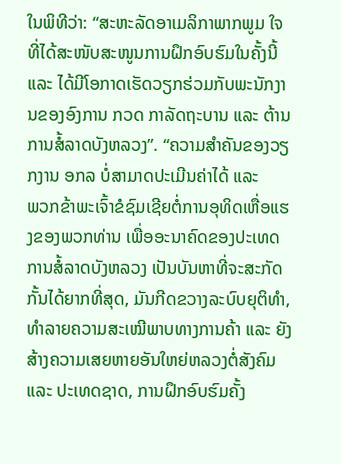ໃນພິທີວ່າ: “ສະຫະລັດອາເມລິກາພາກພູມ ໃຈທີ່ໄດ້ສະໜັບສະໜູນການຝຶກອົບຮົມໃນຄັ້ງນີ້ ແລະ ໄດ້ມີໂອກາດເຮັດວຽກຮ່ວມກັບພະນັກງານຂອງອົງການ ກວດ ກາລັດຖະບານ ແລະ ຕ້ານການສໍ້ລາດບັງຫລວງ”. “ຄວາມສຳຄັນຂອງວຽກງານ ອກລ ບໍ່ສາມາດປະເມີນຄ່າໄດ້ ແລະ
ພວກຂ້າພະເຈົ້າຂໍຊົມເຊີຍຕໍ່ການອຸທິດເຫື່ອແຮງຂອງພວກທ່ານ ເພື່ອອະນາຄົດຂອງປະເທດການສໍ້ລາດບັງຫລວງ ເປັນບັນຫາທີ່ຈະສະກັດກັ້ນໄດ້ຍາກທີ່ສຸດ, ມັນກີດຂວາງລະບົບຍຸຕິທຳ, ທໍາລາຍຄວາມສະເໝີພາບທາງການຄ້າ ແລະ ຍັງສ້າງຄວາມເສຍຫາຍອັນໃຫຍ່ຫລວງຕໍ່ສັງຄົມ ແລະ ປະເທດຊາດ, ການຝຶກອົບຮົມຄັ້ງ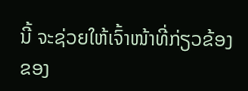ນີ້ ຈະຊ່ວຍໃຫ້ເຈົ້າໜ້າທີ່ກ່ຽວຂ້ອງຂອງ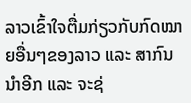ລາວເຂົ້າໃຈຕື່ມກ່ຽວກັບກົດໝາຍອື່ນໆຂອງລາວ ແລະ ສາກົນນຳອີກ ແລະ ຈະຊ່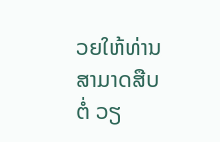ວຍໃຫ້ທ່ານສາມາດສືບຕໍ່ ວຽ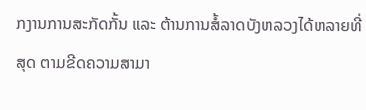ກງານການສະກັດກັ້ນ ແລະ ຕ້ານການສໍ້ລາດບັງຫລວງໄດ້ຫລາຍທີ່ສຸດ ຕາມຂີດຄວາມສາມາ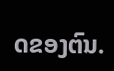ດຂອງຕົນ.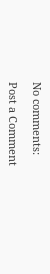No comments:

Post a Comment